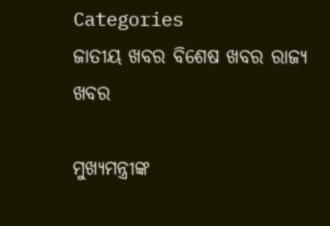Categories
ଜାତୀୟ ଖବର ବିଶେଷ ଖବର ରାଜ୍ୟ ଖବର

ମୁଖ୍ୟମନ୍ତ୍ରୀଙ୍କ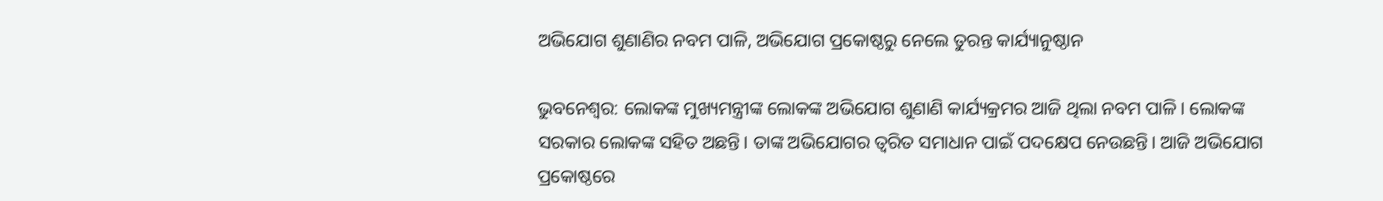ଅଭିଯୋଗ ଶୁଣାଣିର ନବମ ପାଳି, ଅଭିଯୋଗ ପ୍ରକୋଷ୍ଠରୁ ନେଲେ ତୁରନ୍ତ କାର୍ଯ୍ୟାନୁଷ୍ଠାନ

ଭୁବନେଶ୍ବର: ଲୋକଙ୍କ ମୁଖ୍ୟମନ୍ତ୍ରୀଙ୍କ ଲୋକଙ୍କ ଅଭିଯୋଗ ଶୁଣାଣି କାର୍ଯ୍ୟକ୍ରମର ଆଜି ଥିଲା ନବମ ପାଳି। ଲୋକଙ୍କ ସରକାର ଲୋକଙ୍କ ସହିତ ଅଛନ୍ତି। ତାଙ୍କ ଅଭିଯୋଗର ତ୍ୱରିତ ସମାଧାନ ପାଇଁ ପଦକ୍ଷେପ ନେଉଛନ୍ତି। ଆଜି ଅଭିଯୋଗ ପ୍ରକୋଷ୍ଠରେ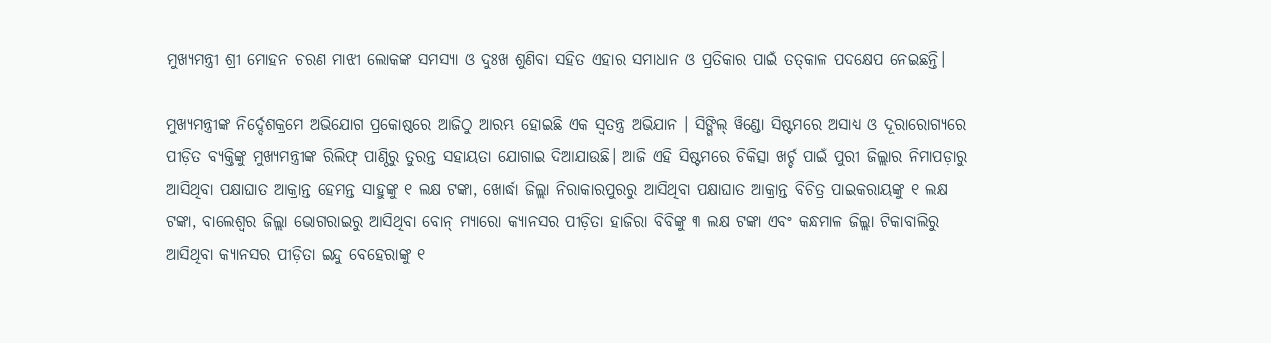ମୁଖ୍ୟମନ୍ତ୍ରୀ ଶ୍ରୀ ମୋହନ ଚରଣ ମାଝୀ ଲୋକଙ୍କ ସମସ୍ୟା ଓ ଦୁଃଖ ଶୁଣିବା ସହିତ ଏହାର ସମାଧାନ ଓ ପ୍ରତିକାର ପାଇଁ ତତ୍‌କାଳ ପଦକ୍ଷେପ ନେଇଛନ୍ତି।

ମୁଖ୍ୟମନ୍ତ୍ରୀଙ୍କ ନିର୍ଦ୍ଦେଶକ୍ରମେ ଅଭିଯୋଗ ପ୍ରକୋଷ୍ଠରେ ଆଜିଠୁ ଆରମ୍ଭ ହୋଇଛି ଏକ ସ୍ୱତନ୍ତ୍ର ଅଭିଯାନ । ସିଙ୍ଗିଲ୍ ୱିଣ୍ଡୋ ସିଷ୍ଟମରେ ଅସାଧ୍ୟ ଓ ଦୂରାରୋଗ୍ୟରେ ପୀଡ଼ିତ ବ୍ୟକ୍ତିଙ୍କୁ ମୁଖ୍ୟମନ୍ତ୍ରୀଙ୍କ ରିଲିଫ୍ ପାଣ୍ଠିରୁ ତୁରନ୍ତ ସହାୟତା ଯୋଗାଇ ଦିଆଯାଉଛି। ଆଜି ଏହି ସିଷ୍ଟମରେ ଚିକିତ୍ସା ଖର୍ଚ୍ଚ ପାଇଁ ପୁରୀ ଜିଲ୍ଲାର ନିମାପଡ଼ାରୁ ଆସିଥିବା ପକ୍ଷାଘାତ ଆକ୍ରାନ୍ତ ହେମନ୍ତ ସାହୁଙ୍କୁ ୧ ଲକ୍ଷ ଟଙ୍କା, ଖୋର୍ଦ୍ଧା ଜିଲ୍ଲା ନିରାକାରପୁରରୁ ଆସିଥିବା ପକ୍ଷାଘାତ ଆକ୍ରାନ୍ତ ବିଚିତ୍ର ପାଇକରାୟଙ୍କୁ ୧ ଲକ୍ଷ ଟଙ୍କା, ବାଲେଶ୍ୱର ଜିଲ୍ଲା ଭୋଗରାଇରୁ ଆସିଥିବା ବୋନ୍ ମ୍ୟାରୋ କ୍ୟାନସର ପୀଡ଼ିତା ହାଜିରା ବିବିଙ୍କୁ ୩ ଲକ୍ଷ ଟଙ୍କା ଏବଂ କନ୍ଧମାଳ ଜିଲ୍ଲା ଟିକାବାଲିରୁ ଆସିଥିବା କ୍ୟାନସର ପୀଡ଼ିତା ଇନ୍ଦୁ ବେହେରାଙ୍କୁ ୧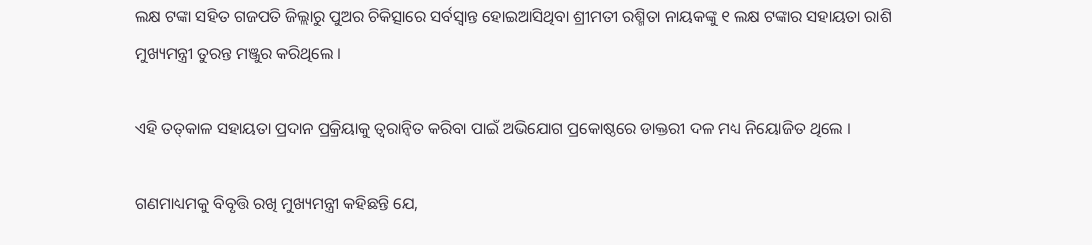ଲକ୍ଷ ଟଙ୍କା ସହିତ ଗଜପତି ଜିଲ୍ଲାରୁ ପୁଅର ଚିକିତ୍ସାରେ ସର୍ବସ୍ୱାନ୍ତ ହୋଇଆସିଥିବା ଶ୍ରୀମତୀ ରଶ୍ମିତା ନାୟକଙ୍କୁ ୧ ଲକ୍ଷ ଟଙ୍କାର ସହାୟତା ରାଶି ମୁଖ୍ୟମନ୍ତ୍ରୀ ତୁରନ୍ତ ମଞ୍ଜୁର କରିଥିଲେ ।

ଏହି ତତ୍‌କାଳ ସହାୟତା ପ୍ରଦାନ ପ୍ରକ୍ରିୟାକୁ ତ୍ୱରାନ୍ୱିତ କରିବା ପାଇଁ ଅଭିଯୋଗ ପ୍ରକୋଷ୍ଠରେ ଡାକ୍ତରୀ ଦଳ ମଧ୍ୟ ନିୟୋଜିତ ଥିଲେ ।

ଗଣମାଧ୍ୟମକୁ ବିବୃତ୍ତି ରଖି ମୁଖ୍ୟମନ୍ତ୍ରୀ କହିଛନ୍ତି ଯେ,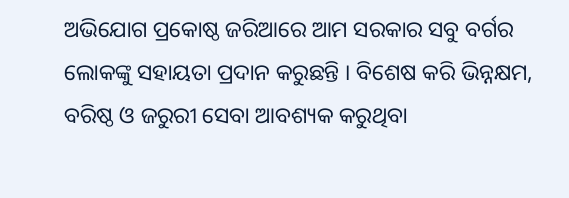ଅଭିଯୋଗ ପ୍ରକୋଷ୍ଠ ଜରିଆରେ ଆମ ସରକାର ସବୁ ବର୍ଗର ଲୋକଙ୍କୁ ସହାୟତା ପ୍ରଦାନ କରୁଛନ୍ତି । ବିଶେଷ କରି ଭିନ୍ନକ୍ଷମ, ବରିଷ୍ଠ ଓ ଜରୁରୀ ସେବା ଆବଶ୍ୟକ କରୁଥିବା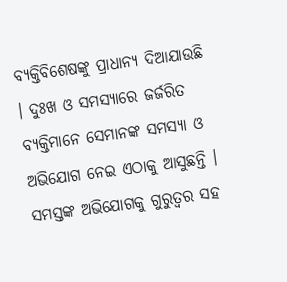ବ୍ୟକ୍ତିବିଶେଷଙ୍କୁ ପ୍ରାଧାନ୍ୟ ଦିଆଯାଉଛି । ଦୁଃଖ ଓ ସମସ୍ୟାରେ ଜର୍ଜରିତ ବ୍ୟକ୍ତିମାନେ ସେମାନଙ୍କ ସମସ୍ୟା ଓ ଅଭିଯୋଗ ନେଇ ଏଠାକୁ ଆସୁଛନ୍ତି । ସମସ୍ତଙ୍କ ଅଭିଯୋଗକୁ ଗୁରୁତ୍ୱର ସହ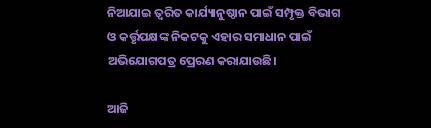ନିଆଯାଇ ତ୍ୱରିତ କାର୍ଯ୍ୟାନୁଷ୍ଠାନ ପାଇଁ ସମ୍ପୃକ୍ତ ବିଭାଗ ଓ କର୍ତ୍ତୃପକ୍ଷଙ୍କ ନିକଟକୁ ଏହାର ସମାଧାନ ପାଇଁ ଅଭିଯୋଗପତ୍ର ପ୍ରେରଣ କରାଯାଉଛି।

ଆଜି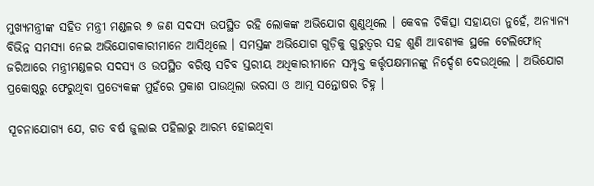ମୁଖ୍ୟମନ୍ତ୍ରୀଙ୍କ ସହିତ ମନ୍ତ୍ରୀ ମଣ୍ଡଳର ୭ ଜଣ ସଦସ୍ୟ ଉପସ୍ଥିତ ରହି ଲୋକଙ୍କ ଅଭିଯୋଗ ଶୁଣୁଥିଲେ । କେବଳ ଚିକିତ୍ସା ସହାୟତା ନୁହେଁ, ଅନ୍ୟାନ୍ୟ ବିଭିନ୍ନ ସମସ୍ୟା ନେଇ ଅଭିଯୋଗକାରୀମାନେ ଆସିଥିଲେ । ସମସ୍ତଙ୍କ ଅଭିଯୋଗ ଗୁଡ଼ିକୁ ଗୁରୁତ୍ୱର ସହ ଶୁଣି ଆବଶ୍ୟକ ସ୍ଥଳେ ଟେଲିଫୋନ୍ ଜରିଆରେ ମନ୍ତ୍ରୀମଣ୍ଡଳର ସଦସ୍ୟ ଓ ଉପସ୍ଥିତ ବରିଷ୍ଠ ସଚିବ ସ୍ତରୀୟ ଅଧିକାରୀମାନେ ସମ୍ପୃକ୍ତ କର୍ତ୍ତୃପକ୍ଷମାନଙ୍କୁ ନିର୍ଦ୍ଦେଶ ଦେଉଥିଲେ । ଅଭିଯୋଗ ପ୍ରକୋଷ୍ଠରୁ ଫେରୁଥିବା ପ୍ରତ୍ୟେକଙ୍କ ମୁହଁରେ ପ୍ରକାଶ ପାଉଥିଲା ଭରସା ଓ ଆତ୍ମ ସନ୍ତୋଷର ଚିହ୍ନ ।

ସୂଚନାଯୋଗ୍ୟ ଯେ, ଗତ ବର୍ଷ ଜୁଲାଇ ପହିଲାରୁ ଆରମ୍ଭ ହୋଇଥିବା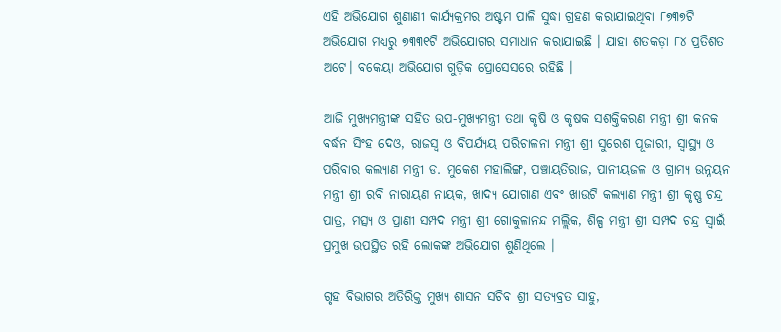ଏହି ଅଭିଯୋଗ ଶୁଣାଣୀ କାର୍ଯ୍ୟକ୍ରମର ଅଷ୍ଟମ ପାଳି ସୁଦ୍ଧା ଗ୍ରହଣ କରାଯାଇଥିବା ୮୭୩୭ଟି ଅଭିଯୋଗ ମଧ୍ୟରୁ ୭୩୩୧ଟି ଅଭିଯୋଗର ସମାଧାନ କରାଯାଇଛି । ଯାହା ଶତକଡ଼ା ୮୪ ପ୍ରତିଶତ ଅଟେ। ବକେୟା ଅଭିଯୋଗ ଗୁଡ଼ିକ ପ୍ରୋସେସରେ ରହିଛି ।

ଆଜି ମୁଖ୍ୟମନ୍ତ୍ରୀଙ୍କ ସହିତ ଉପ-ମୁଖ୍ୟମନ୍ତ୍ରୀ ତଥା କୃଷି ଓ କୃଷକ ସଶକ୍ତିକରଣ ମନ୍ତ୍ରୀ ଶ୍ରୀ କନକ ବର୍ଦ୍ଧନ ସିଂହ ଦେଓ, ରାଜସ୍ୱ ଓ ବିପର୍ଯ୍ୟୟ ପରିଚାଳନା ମନ୍ତ୍ରୀ ଶ୍ରୀ ସୁରେଶ ପୂଜାରୀ, ସ୍ୱାସ୍ଥ୍ୟ ଓ ପରିବାର କଲ୍ୟାଣ ମନ୍ତ୍ରୀ ଡ. ମୁକେଶ ମହାଲିଙ୍ଗ, ପଞ୍ଚାୟତିରାଜ, ପାନୀୟଜଳ ଓ ଗ୍ରାମ୍ୟ ଉନ୍ନୟନ ମନ୍ତ୍ରୀ ଶ୍ରୀ ରବି ନାରାୟଣ ନାୟକ, ଖାଦ୍ୟ ଯୋଗାଣ ଏବଂ ଖାଉଟି କଲ୍ୟାଣ ମନ୍ତ୍ରୀ ଶ୍ରୀ କୃଷ୍ଣ ଚନ୍ଦ୍ର ପାତ୍ର, ମତ୍ସ୍ୟ ଓ ପ୍ରାଣୀ ସମ୍ପଦ ମନ୍ତ୍ରୀ ଶ୍ରୀ ଗୋକୁଳାନନ୍ଦ ମଲ୍ଲିକ, ଶିଳ୍ପ ମନ୍ତ୍ରୀ ଶ୍ରୀ ସମ୍ପଦ ଚନ୍ଦ୍ର ସ୍ୱାଇଁ ପ୍ରମୁଖ ଉପସ୍ଥିତ ରହି ଲୋକଙ୍କ ଅଭିଯୋଗ ଶୁଣିଥିଲେ ।

ଗୃହ ବିଭାଗର ଅତିରିକ୍ତ ମୁଖ୍ୟ ଶାସନ ସଚିବ ଶ୍ରୀ ସତ୍ୟବ୍ରତ ସାହୁ,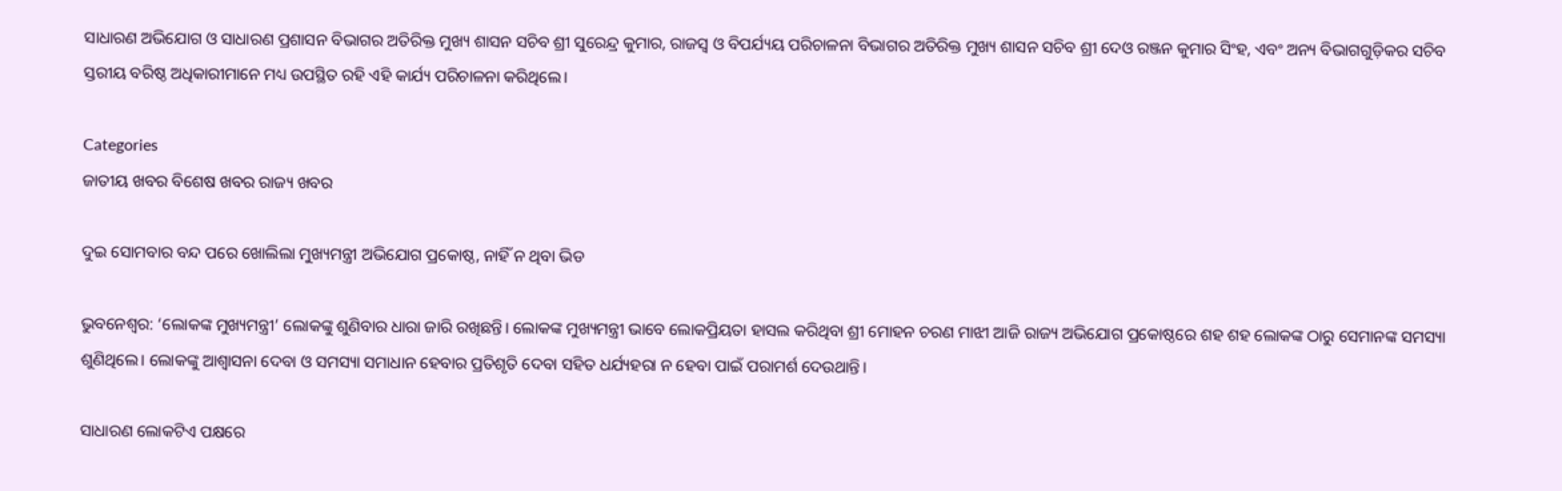ସାଧାରଣ ଅଭିଯୋଗ ଓ ସାଧାରଣ ପ୍ରଶାସନ ବିଭାଗର ଅତିରିକ୍ତ ମୁଖ୍ୟ ଶାସନ ସଚିବ ଶ୍ରୀ ସୁରେନ୍ଦ୍ର କୁମାର, ରାଜସ୍ୱ ଓ ବିପର୍ଯ୍ୟୟ ପରିଚାଳନା ବିଭାଗର ଅତିରିକ୍ତ ମୁଖ୍ୟ ଶାସନ ସଚିବ ଶ୍ରୀ ଦେଓ ରଞ୍ଜନ କୁମାର ସିଂହ, ଏବଂ ଅନ୍ୟ ବିଭାଗଗୁଡ଼ିକର ସଚିବ ସ୍ତରୀୟ ବରିଷ୍ଠ ଅଧିକାରୀମାନେ ମଧ୍ୟ ଉପସ୍ଥିତ ରହି ଏହି କାର୍ଯ୍ୟ ପରିଚାଳନା କରିଥିଲେ।

Categories
ଜାତୀୟ ଖବର ବିଶେଷ ଖବର ରାଜ୍ୟ ଖବର

ଦୁଇ ସୋମବାର ବନ୍ଦ ପରେ ଖୋଲିଲା ମୁଖ୍ୟମନ୍ତ୍ରୀ ଅଭିଯୋଗ ପ୍ରକୋଷ୍ଠ, ନାହିଁ ନ ଥିବା ଭିଡ

ଭୁବନେଶ୍ବର: ‘ଲୋକଙ୍କ ମୁଖ୍ୟମନ୍ତ୍ରୀ’ ଲୋକଙ୍କୁ ଶୁଣିବାର ଧାରା ଜାରି ରଖିଛନ୍ତି। ଲୋକଙ୍କ ମୁଖ୍ୟମନ୍ତ୍ରୀ ଭାବେ ଲୋକପ୍ରିୟତା ହାସଲ କରିଥିବା ଶ୍ରୀ ମୋହନ ଚରଣ ମାଝୀ ଆଜି ରାଜ୍ୟ ଅଭିଯୋଗ ପ୍ରକୋଷ୍ଠରେ ଶହ ଶହ ଲୋକଙ୍କ ଠାରୁ ସେମାନଙ୍କ ସମସ୍ୟା ଶୁଣିଥିଲେ। ଲୋକଙ୍କୁ ଆଶ୍ୱାସନା ଦେବା ଓ ସମସ୍ୟା ସମାଧାନ ହେବାର ପ୍ରତିଶୃତି ଦେବା ସହିତ ଧର୍ଯ୍ୟହରା ନ ହେବା ପାଇଁ ପରାମର୍ଶ ଦେଉଥାନ୍ତି।

ସାଧାରଣ ଲୋକଟିଏ ପକ୍ଷରେ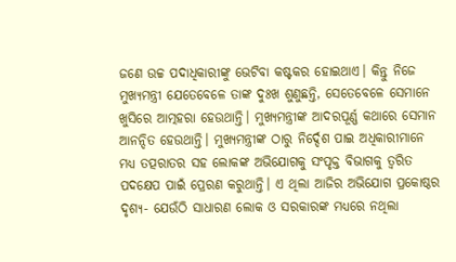ଜଣେ ଉଚ୍ଚ ପଦାଧିକାରୀଙ୍କୁ ଭେଟିବା କଷ୍ଟକର ହୋଇଥାଏ। କିନ୍ତୁ ନିଜେ ମୁଖ୍ୟମନ୍ତ୍ରୀ ଯେତେବେଳେ ତାଙ୍କ ଦୁଃଖ ଶୁଣୁଛନ୍ତି, ସେତେବେଳେ ସେମାନେ ଖୁସିରେ ଆତ୍ମହରା ହେଉଥାନ୍ତି। ମୁଖ୍ୟମନ୍ତ୍ରୀଙ୍କ ଆଦରପୂର୍ଣ୍ଣ କଥାରେ ସେମାନ ଆନନ୍ଦିତ ହେଉଥାନ୍ତି। ମୁଖ୍ୟମନ୍ତ୍ରୀଙ୍କ ଠାରୁ ନିର୍ଦ୍ଦେଶ ପାଇ ଅଧିକାରୀମାନେ ମଧ୍ୟ ତତ୍ପରାତର ସହ ଲୋକଙ୍କ ଅଭିଯୋଗକୁ ସଂପୃକ୍ତ ବିଭାଗକୁ ତ୍ୱରିତ ପଦକ୍ଷେପ ପାଇଁ ପ୍ରେରଣ କରୁଥାନ୍ତି। ଏ ଥିଲା ଆଜିର ଅଭିଯୋଗ ପ୍ରକୋଷ୍ଠର ଦୃଶ୍ୟ- ଯେଉଁଠି ସାଧାରଣ ଲୋକ ଓ ସରକାରଙ୍କ ମଧ୍ୟରେ ନଥିଲା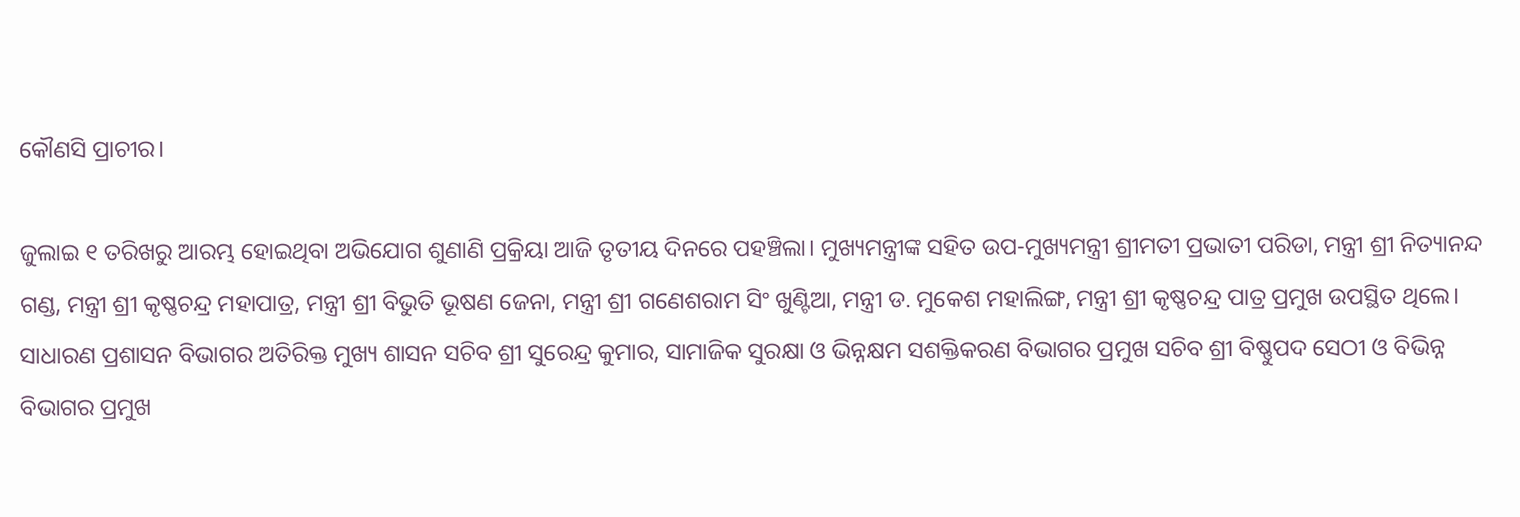କୌଣସି ପ୍ରାଚୀର।

ଜୁଲାଇ ୧ ତରିଖରୁ ଆରମ୍ଭ ହୋଇଥିବା ଅଭିଯୋଗ ଶୁଣାଣି ପ୍ରକ୍ରିୟା ଆଜି ତୃତୀୟ ଦିନରେ ପହଞ୍ଚିଲା। ମୁଖ୍ୟମନ୍ତ୍ରୀଙ୍କ ସହିତ ଉପ-ମୁଖ୍ୟମନ୍ତ୍ରୀ ଶ୍ରୀମତୀ ପ୍ରଭାତୀ ପରିଡା, ମନ୍ତ୍ରୀ ଶ୍ରୀ ନିତ୍ୟାନନ୍ଦ ଗଣ୍ଡ, ମନ୍ତ୍ରୀ ଶ୍ରୀ କୃଷ୍ଣଚନ୍ଦ୍ର ମହାପାତ୍ର, ମନ୍ତ୍ରୀ ଶ୍ରୀ ବିଭୁତି ଭୂଷଣ ଜେନା, ମନ୍ତ୍ରୀ ଶ୍ରୀ ଗଣେଶରାମ ସିଂ ଖୁଣ୍ଟିଆ, ମନ୍ତ୍ରୀ ଡ. ମୁକେଶ ମହାଲିଙ୍ଗ, ମନ୍ତ୍ରୀ ଶ୍ରୀ କୃଷ୍ଣଚନ୍ଦ୍ର ପାତ୍ର ପ୍ରମୁଖ ଉପସ୍ଥିତ ଥିଲେ। ସାଧାରଣ ପ୍ରଶାସନ ବିଭାଗର ଅତିରିକ୍ତ ମୁଖ୍ୟ ଶାସନ ସଚିବ ଶ୍ରୀ ସୁରେନ୍ଦ୍ର କୁମାର, ସାମାଜିକ ସୁରକ୍ଷା ଓ ଭିନ୍ନକ୍ଷମ ସଶକ୍ତିକରଣ ବିଭାଗର ପ୍ରମୁଖ ସଚିବ ଶ୍ରୀ ବିଷ୍ଣୁପଦ ସେଠୀ ଓ ବିଭିନ୍ନ ବିଭାଗର ପ୍ରମୁଖ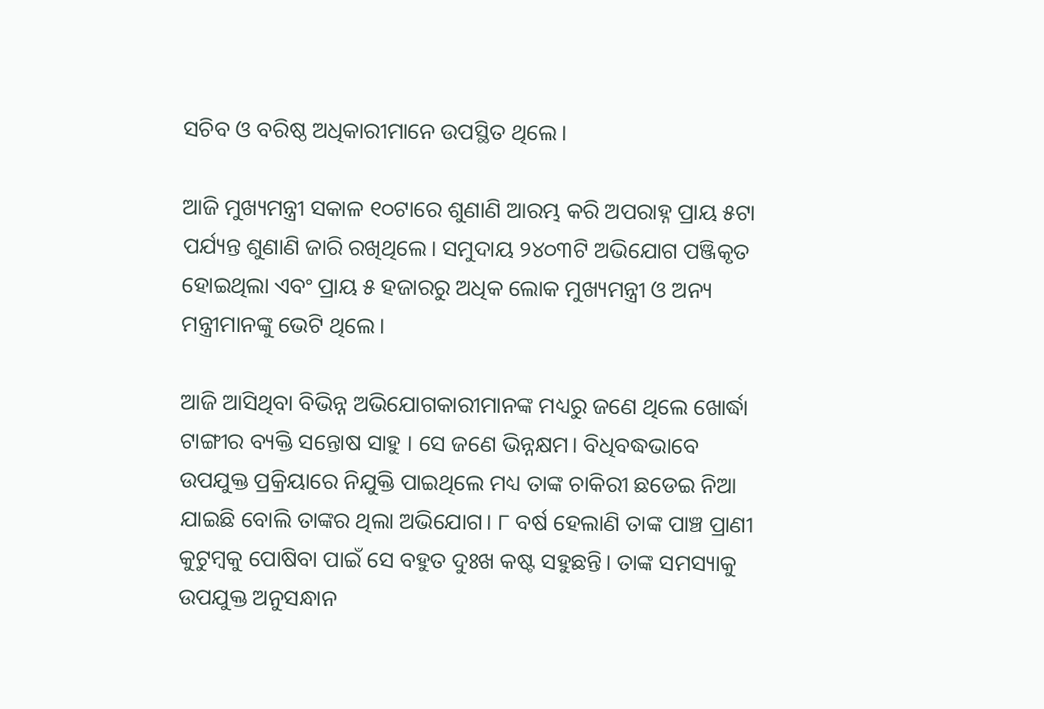ସଚିବ ଓ ବରିଷ୍ଠ ଅଧିକାରୀମାନେ ଉପସ୍ଥିତ ଥିଲେ।

ଆଜି ମୁଖ୍ୟମନ୍ତ୍ରୀ ସକାଳ ୧୦ଟାରେ ଶୁଣାଣି ଆରମ୍ଭ କରି ଅପରାହ୍ନ ପ୍ରାୟ ୫ଟା ପର୍ଯ୍ୟନ୍ତ ଶୁଣାଣି ଜାରି ରଖିଥିଲେ। ସମୁଦାୟ ୨୪୦୩ଟି ଅଭିଯୋଗ ପଞ୍ଜିକୃତ ହୋଇଥିଲା ଏବଂ ପ୍ରାୟ ୫ ହଜାରରୁ ଅଧିକ ଲୋକ ମୁଖ୍ୟମନ୍ତ୍ରୀ ଓ ଅନ୍ୟ ମନ୍ତ୍ରୀମାନଙ୍କୁ ଭେଟି ଥିଲେ।

ଆଜି ଆସିଥିବା ବିଭିନ୍ନ ଅଭିଯୋଗକାରୀମାନଙ୍କ ମଧ୍ୟରୁ ଜଣେ ଥିଲେ ଖୋର୍ଦ୍ଧା ଟାଙ୍ଗୀର ବ୍ୟକ୍ତି ସନ୍ତୋଷ ସାହୁ । ସେ ଜଣେ ଭିନ୍ନକ୍ଷମ। ବିଧିବଦ୍ଧଭାବେ ଉପଯୁକ୍ତ ପ୍ରକ୍ରିୟାରେ ନିଯୁକ୍ତି ପାଇଥିଲେ ମଧ୍ୟ ତାଙ୍କ ଚାକିରୀ ଛଡେଇ ନିଆ ଯାଇଛି ବୋଲି ତାଙ୍କର ଥିଲା ଅଭିଯୋଗ। ୮ ବର୍ଷ ହେଲାଣି ତାଙ୍କ ପାଞ୍ଚ ପ୍ରାଣୀ କୁଟୁମ୍ବକୁ ପୋଷିବା ପାଇଁ ସେ ବହୁତ ଦୁଃଖ କଷ୍ଟ ସହୁଛନ୍ତି। ତାଙ୍କ ସମସ୍ୟାକୁ ଉପଯୁକ୍ତ ଅନୁସନ୍ଧାନ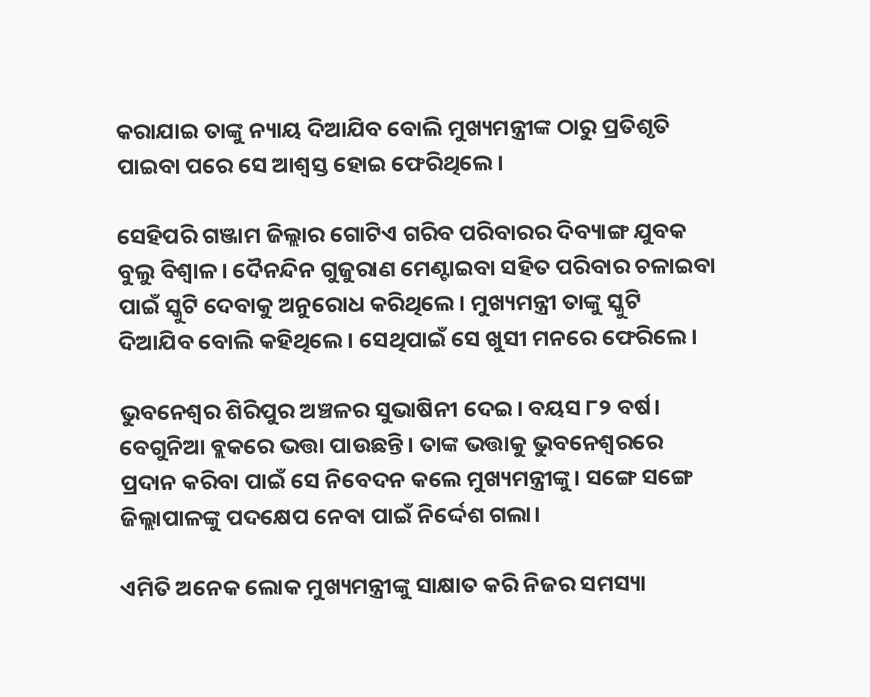କରାଯାଇ ତାଙ୍କୁ ନ୍ୟାୟ ଦିଆଯିବ ବୋଲି ମୁଖ୍ୟମନ୍ତ୍ରୀଙ୍କ ଠାରୁ ପ୍ରତିଶୃତି ପାଇବା ପରେ ସେ ଆଶ୍ୱସ୍ତ ହୋଇ ଫେରିଥିଲେ।

ସେହିପରି ଗଞ୍ଜାମ ଜିଲ୍ଲାର ଗୋଟିଏ ଗରିବ ପରିବାରର ଦିବ୍ୟାଙ୍ଗ ଯୁବକ ବୁଲୁ ବିଶ୍ଵାଳ। ଦୈନନ୍ଦିନ ଗୁଜୁରାଣ ମେଣ୍ଟାଇବା ସହିତ ପରିବାର ଚଳାଇବା ପାଇଁ ସ୍କୁଟି ଦେବାକୁ ଅନୁରୋଧ କରିଥିଲେ। ମୁଖ୍ୟମନ୍ତ୍ରୀ ତାଙ୍କୁ ସ୍କୁଟି ଦିଆଯିବ ବୋଲି କହିଥିଲେ। ସେଥିପାଇଁ ସେ ଖୁସୀ ମନରେ ଫେରିଲେ।

ଭୁବନେଶ୍ୱର ଶିରିପୁର ଅଞ୍ଚଳର ସୁଭାଷିନୀ ଦେଇ। ବୟସ ୮୨ ବର୍ଷ। ବେଗୁନିଆ ବ୍ଲକରେ ଭତ୍ତା ପାଉଛନ୍ତି। ତାଙ୍କ ଭତ୍ତାକୁ ଭୁବନେଶ୍ୱରରେ ପ୍ରଦାନ କରିବା ପାଇଁ ସେ ନିବେଦନ କଲେ ମୁଖ୍ୟମନ୍ତ୍ରୀଙ୍କୁ। ସଙ୍ଗେ ସଙ୍ଗେ ଜିଲ୍ଲାପାଳଙ୍କୁ ପଦକ୍ଷେପ ନେବା ପାଇଁ ନିର୍ଦ୍ଦେଶ ଗଲା।

ଏମିତି ଅନେକ ଲୋକ ମୁଖ୍ୟମନ୍ତ୍ରୀଙ୍କୁ ସାକ୍ଷାତ କରି ନିଜର ସମସ୍ୟା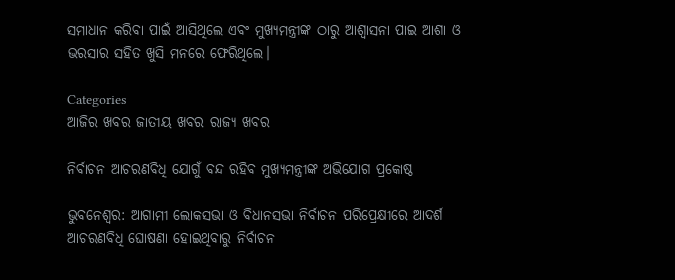ସମାଧାନ କରିବା ପାଇଁ ଆସିଥିଲେ ଏବଂ ମୁଖ୍ୟମନ୍ତ୍ରୀଙ୍କ ଠାରୁ ଆଶ୍ୱାସନା ପାଇ ଆଶା ଓ ଭରସାର ସହିତ ଖୁସି ମନରେ ଫେରିଥିଲେ।

Categories
ଆଜିର ଖବର ଜାତୀୟ ଖବର ରାଜ୍ୟ ଖବର

ନିର୍ବାଚନ ଆଚରଣବିଧି ଯୋଗୁଁ ବନ୍ଦ ରହିବ ମୁଖ୍ୟମନ୍ତ୍ରୀଙ୍କ ଅଭିଯୋଗ ପ୍ରକୋଷ୍ଠ

ଭୁବନେଶ୍ବର: ଆଗାମୀ ଲୋକସଭା ଓ ବିଧାନସଭା ନିର୍ବାଚନ ପରିପ୍ରେକ୍ଷୀରେ ଆଦର୍ଶ ଆଚରଣବିଧି ଘୋଷଣା ହୋଇଥିବାରୁ ନିର୍ବାଚନ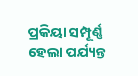ପ୍ରକିୟା ସମ୍ପୂର୍ଣ୍ଣ ହେଲା ପର୍ଯ୍ୟନ୍ତ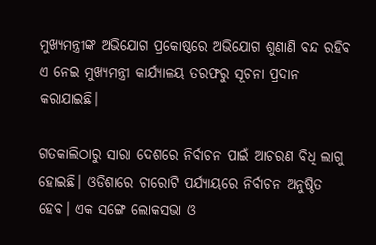ମୁଖ୍ୟମନ୍ତ୍ରୀଙ୍କ ଅଭିଯୋଗ ପ୍ରକୋଷ୍ଠରେ ଅଭିଯୋଗ ଶୁଣାଣି ବନ୍ଦ ରହିବ ଏ ନେଇ ମୁଖ୍ୟମନ୍ତ୍ରୀ କାର୍ଯ୍ୟାଳୟ ତରଫରୁ ସୂଚନା ପ୍ରଦାନ କରାଯାଇଛି।

ଗତକାଲିଠାରୁ ସାରା ଦେଶରେ ନିର୍ବାଚନ ପାଇଁ ଆଚରଣ ବିଧି ଲାଗୁ ହୋଇଛି। ଓଡିଶାରେ ଚାରୋଟି ପର୍ଯ୍ୟାୟରେ ନିର୍ବାଚନ ଅନୁଷ୍ଠିତ ହେବ। ଏକ ସଙ୍ଗେ ଲୋକସଭା ଓ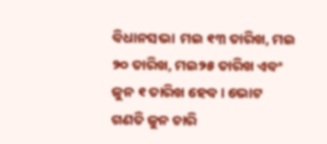ବିଧାନସଭା  ମଇ ୧୩ ତାରିଖ, ମଇ ୨୦ ତାରିଖ, ମଇ୨୫ ତାରିଖ ଏବଂ ଜୁନ ୧ ତାରିଖ ହେବ। ଭୋଟ ଗଣତି ଜୁନ ଚାରି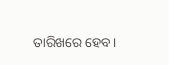ତାରିଖରେ ହେବ।